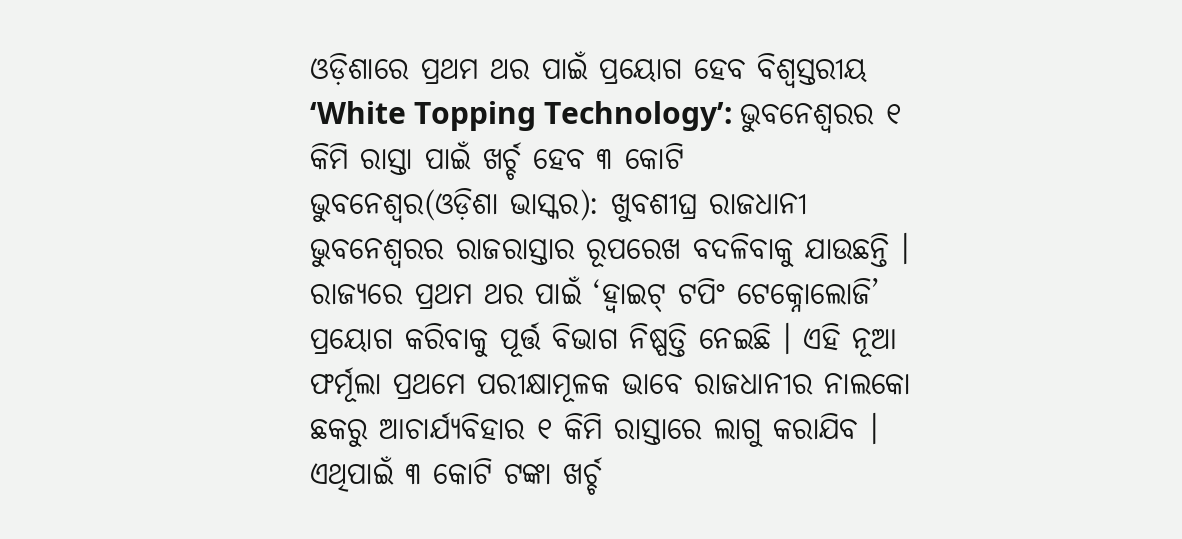ଓଡ଼ିଶାରେ ପ୍ରଥମ ଥର ପାଇଁ ପ୍ରୟୋଗ ହେବ ବିଶ୍ୱସ୍ତରୀୟ ‘White Topping Technology’: ଭୁବନେଶ୍ୱରର ୧ କିମି ରାସ୍ତା ପାଇଁ ଖର୍ଚ୍ଚ ହେବ ୩ କୋଟି
ଭୁବନେଶ୍ୱର(ଓଡ଼ିଶା ଭାସ୍କର): ଖୁବଶୀଘ୍ର ରାଜଧାନୀ ଭୁବନେଶ୍ୱରର ରାଜରାସ୍ତାର ରୂପରେଖ ବଦଳିବାକୁ ଯାଉଛନ୍ତି । ରାଜ୍ୟରେ ପ୍ରଥମ ଥର ପାଇଁ ‘ହ୍ୱାଇଟ୍ ଟପିଂ ଟେକ୍ନୋଲୋଜି’ ପ୍ରୟୋଗ କରିବାକୁ ପୂର୍ତ୍ତ ବିଭାଗ ନିଷ୍ପତ୍ତି ନେଇଛି । ଏହି ନୂଆ ଫର୍ମୂଲା ପ୍ରଥମେ ପରୀକ୍ଷାମୂଳକ ଭାବେ ରାଜଧାନୀର ନାଲକୋ ଛକରୁ ଆଚାର୍ଯ୍ୟବିହାର ୧ କିମି ରାସ୍ତାରେ ଲାଗୁ କରାଯିବ । ଏଥିପାଇଁ ୩ କୋଟି ଟଙ୍କା ଖର୍ଚ୍ଚ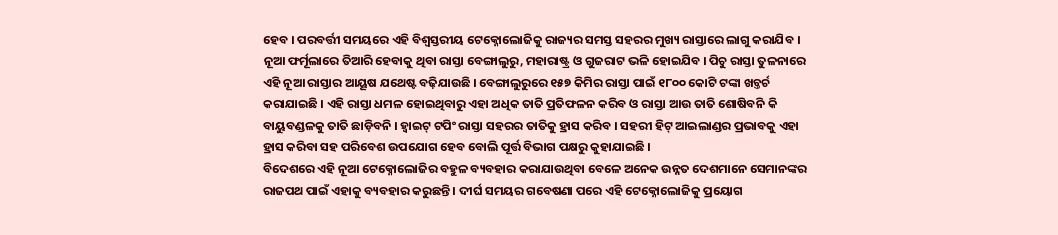ହେବ । ପରବର୍ତ୍ତୀ ସମୟରେ ଏହି ବିଶ୍ୱସ୍ତରୀୟ ଟେକ୍ନୋଲୋଜିକୁ ରାଜ୍ୟର ସମସ୍ତ ସହରର ମୁଖ୍ୟ ରାସ୍ତାରେ ଲାଗୁ କରାଯିବ ।
ନୂଆ ଫର୍ମୂଲାରେ ତିଆରି ହେବାକୁ ଥିବା ରାସ୍ତା ବେଙ୍ଗାଲୁରୁ, ମହାରାଷ୍ଟ୍ର ଓ ଗୁଜରାଟ ଭଳି ହୋଇଯିବ । ପିଚୁ ରାସ୍ତା ତୁଳନାରେ ଏହି ନୂଆ ରାସ୍ତାର ଆୟୂଷ ଯଥେଷ୍ଟ ବଢ଼ିଯାଉଛି । ବେଙ୍ଗାଲୁରୁରେ ୧୫୭ କିମିର ରାସ୍ତା ପାଇଁ ୧୮୦୦ କୋଟି ଟଙ୍କା ଖଚ୍ତର୍ଚ କରାଯାଇଛି । ଏହି ରାସ୍ତା ଧମଳ ହୋଇଥିବାରୁ ଏହା ଅଧିକ ତାତି ପ୍ରତିଫଳନ କରିବ ଓ ରାସ୍ତା ଆଉ ତାତି ଶୋଷିବନି କି ବାୟୁବଣ୍ଡଳକୁ ତାତି ଛାଡ଼ିବନି । ହ୍ୱାଇଟ୍ ଟପିଂ ରାସ୍ତା ସହରର ତାତିକୁ ହ୍ରାସ କରିବ । ସହରୀ ହିଟ୍ ଆଇଲାଣ୍ଡର ପ୍ରଭାବକୁ ଏହା ହ୍ରାସ କରିବା ସହ ପରିବେଶ ଉପଯୋଗ ହେବ ବୋଲି ପୂର୍ତ୍ତ ବିଭାଗ ପକ୍ଷରୁ କୁହାଯାଇଛି ।
ବିଦେଶରେ ଏହି ନୂଆ ଟେକ୍ନୋଲୋଜିର ବହୁଳ ବ୍ୟବହାର କରାଯାଉଥିବା ବେଳେ ଅନେକ ଉନ୍ନତ ଦେଶମାନେ ସେମାନଙ୍କର ରାଜପଥ ପାଇଁ ଏହାକୁ ବ୍ୟବହାର କରୁଛନ୍ତି । ଦୀର୍ଘ ସମୟର ଗବେଷଣା ପରେ ଏହି ଟେକ୍ନୋଲୋଜିକୁ ପ୍ରୟୋଗ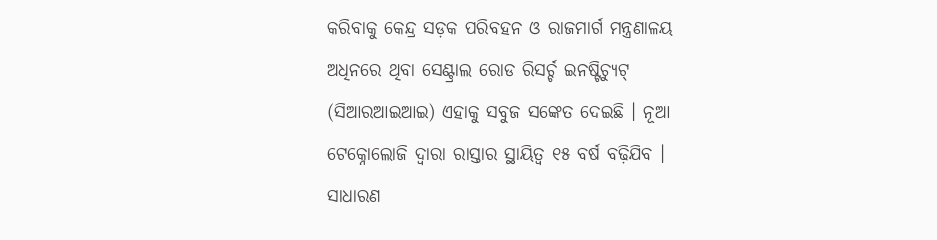କରିବାକୁ କେନ୍ଦ୍ର ସଡ଼କ ପରିବହନ ଓ ରାଜମାର୍ଗ ମନ୍ତ୍ରଣାଳୟ ଅଧିନରେ ଥିବା ସେଣ୍ଟ୍ରାଲ ରୋଡ ରିସର୍ଚ୍ଚ ଇନଷ୍ଟିଚ୍ୟୁଟ୍ (ସିଆରଆଇଆଇ) ଏହାକୁ ସବୁଜ ସଙ୍କେତ ଦେଇଛି । ନୂଆ ଟେକ୍ନୋଲୋଜି ଦ୍ୱାରା ରାସ୍ତାର ସ୍ଥାୟିତ୍ୱ ୧୫ ବର୍ଷ ବଢ଼ିଯିବ । ସାଧାରଣ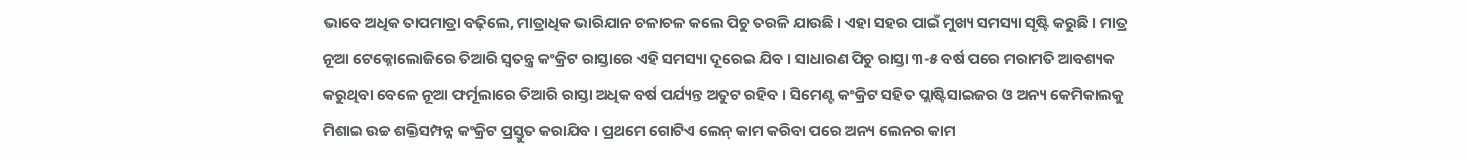ଭାବେ ଅଧିକ ତାପମାତ୍ରା ବଢ଼ିଲେ, ମାତ୍ରାଧିକ ଭାରିଯାନ ଚଳାଚଳ କଲେ ପିଚୁ ତରଳି ଯାଉଛି । ଏହା ସହର ପାଇଁ ମୁଖ୍ୟ ସମସ୍ୟା ସୃଷ୍ଟି କରୁଛି । ମାତ୍ର ନୂଆ ଟେକ୍ନୋଲୋଜିରେ ତିଆରି ସ୍ୱତନ୍ତ୍ର କଂକ୍ରିଟ ରାସ୍ତାରେ ଏହି ସମସ୍ୟା ଦୂରେଇ ଯିବ । ସାଧାରଣ ପିଚୁ ରାସ୍ତା ୩-୫ ବର୍ଷ ପରେ ମରାମତି ଆବଶ୍ୟକ କରୁଥିବା ବେଳେ ନୂଆ ଫର୍ମୂଲାରେ ତିଆରି ରାସ୍ତା ଅଧିକ ବର୍ଷ ପର୍ଯ୍ୟନ୍ତ ଅତୁଟ ରହିବ । ସିମେଣ୍ଟ କଂକ୍ରିଟ ସହିତ ପ୍ଲାଷ୍ଟିସାଇଜର ଓ ଅନ୍ୟ କେମିକାଲକୁ ମିଶାଇ ଉଚ୍ଚ ଶକ୍ତିସମ୍ପନ୍ନ କଂକ୍ରିଟ ପ୍ରସ୍ତୁତ କରାଯିବ । ପ୍ରଥମେ ଗୋଟିଏ ଲେନ୍ କାମ କରିବା ପରେ ଅନ୍ୟ ଲେନର କାମ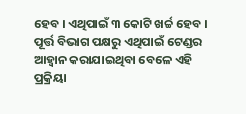ହେବ । ଏଥିପାଇଁ ୩ କୋଟି ଖର୍ଚ୍ଚ ହେବ । ପୂର୍ତ୍ତ ବିଭାଗ ପକ୍ଷରୁ ଏଥିପାଇଁ ଟେଣ୍ଡର ଆହ୍ୱାନ କରାଯାଇଥିବା ବେଳେ ଏହି ପ୍ରକ୍ରିୟା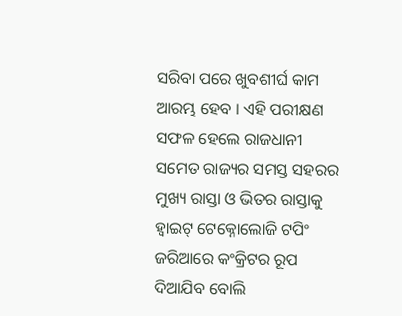ସରିବା ପରେ ଖୁବଶୀର୍ଘ କାମ ଆରମ୍ଭ ହେବ । ଏହି ପରୀକ୍ଷଣ ସଫଳ ହେଲେ ରାଜଧାନୀ ସମେତ ରାଜ୍ୟର ସମସ୍ତ ସହରର ମୁଖ୍ୟ ରାସ୍ତା ଓ ଭିତର ରାସ୍ତାକୁ ହ୍ୱାଇଟ୍ ଟେକ୍ନୋଲୋଜି ଟପିଂ ଜରିଆରେ କଂକ୍ରିଟର ରୂପ ଦିଆଯିବ ବୋଲି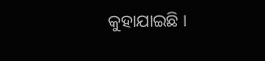କୁହାଯାଇଛି ।